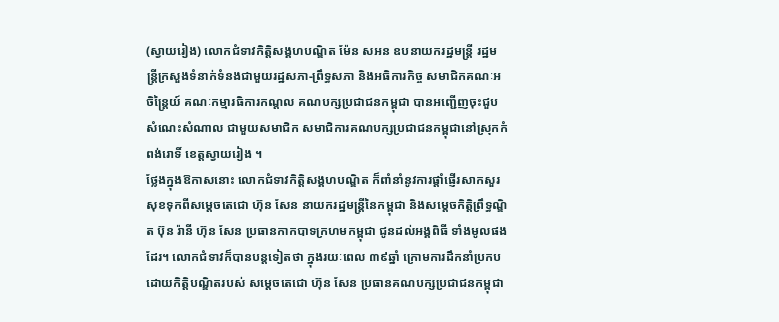(ស្វាយរៀង) លោកជំទាវកិត្តិសង្គហបណ្ឌិត ម៉ែន សអន ឧបនាយករដ្ឋមន្ត្រី រដ្ឋមន្ត្រីក្រសួងទំនាក់ទំនងជាមួយរដ្ឋសភា-ព្រឹទ្ធសភា និងអធិការកិច្ច សមាជិកគណៈអចិន្ត្រៃយ៍ គណៈកម្មារធិការកណ្តល គណបក្សប្រជាជនកម្ពុជា បានអញ្ជើញចុះជួបសំណេះសំណាល ជាមួយសមាជិក សមាជិការគណបក្សប្រជាជនកម្ពុជានៅស្រុកកំពង់រោទិ៍ ខេត្តស្វាយរៀង ។
ថ្លែងក្នុងឱកាសនោះ លោកជំទាវកិត្តិសង្គហបណ្ឌិត ក៏ពាំនាំនូវការផ្តាំផ្ញើរសាកសួរសុខទុកពីសម្តេចតេជោ ហ៊ុន សែន នាយករដ្ឋមន្ត្រីនៃកម្ពុជា និងសម្តេចកិត្តិព្រឹទ្ធណ្ឌិត ប៊ុន រ៉ានី ហ៊ុន សែន ប្រធានកាកបាទក្រហមកម្ពុជា ជូនដល់អង្គពិធី ទាំងមូលផងដែរ។ លោកជំទាវក៏បានបន្តទៀតថា ក្នុងរយៈពេល ៣៩ឆ្នាំ ក្រោមការដឹកនាំប្រកបដោយកិត្តិបណ្ឌិតរបស់ សម្តេចតេជោ ហ៊ុន សែន ប្រធានគណបក្សប្រជាជនកម្ពុជា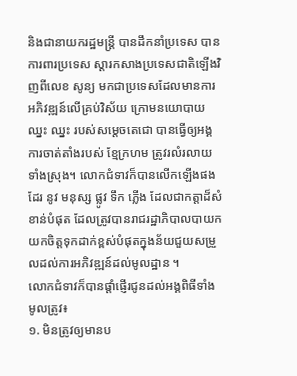និងជានាយករដ្ឋមន្ត្រី បានដឹកនាំប្រទេស បានការពារប្រទេស ស្តារកសាងប្រទេសជាតិឡើងវិញពីលេខ សូន្យ មកជាប្រទេសដែលមានការអភិវឌ្ឍន៍លើគ្រប់វិស័យ ក្រោមនយោបាយ ឈ្នះ ឈ្នះ របស់សម្តេចតេជោ បានធ្វើឲ្យអង្គការចាត់តាំងរបស់ ខ្មែក្រហម ត្រូវរលំរលាយទាំងស្រុង។ លោកជំទាវក៏បានលើកឡើងផងដែរ នូវ មនុស្ស ផ្លូវ ទឹក ភ្លើង ដែលជាកត្តាដ៏សំខាន់បំផុត ដែលត្រូវបានរាជរដ្ឋាភិបាលបាយកយកចិត្តទុកដាក់ខ្ពស់បំផុតក្នុងន័យជួយសម្រួលដល់ការអភិវឌ្ឍន៍ដល់មូលដ្ឋាន ។
លោកជំទាវក៏បានផ្តាំផ្ញើរជូនដល់អង្គពិធីទាំងមូលត្រូវ៖
១. មិនត្រូវឲ្យមានប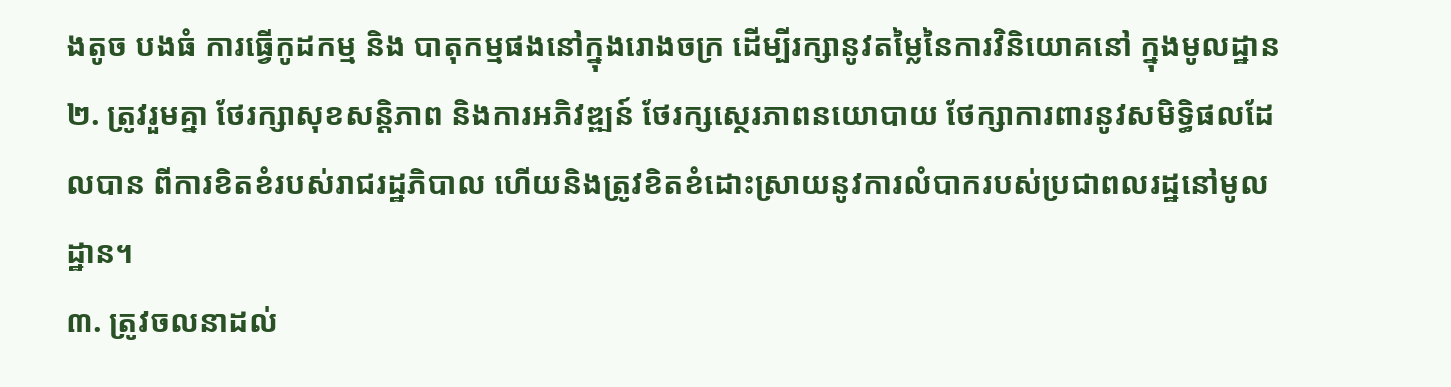ងតូច បងធំ ការធ្វើកូដកម្ម និង បាតុកម្មផងនៅក្នុងរោងចក្រ ដើម្បីរក្សានូវតម្លៃនៃការវិនិយោគនៅ ក្នុងមូលដ្ឋាន
២. ត្រូវរួមគ្នា ថែរក្សាសុខសន្តិភាព និងការអភិវឌ្ឍន៍ ថែរក្សស្ថេរភាពនយោបាយ ថែក្សាការពារនូវសមិទ្ធិផលដែលបាន ពីការខិតខំរបស់រាជរដ្ឋភិបាល ហើយនិងត្រូវខិតខំដោះស្រាយនូវការលំបាករបស់ប្រជាពលរដ្ឋនៅមូលដ្ឋាន។
៣. ត្រូវចលនាដល់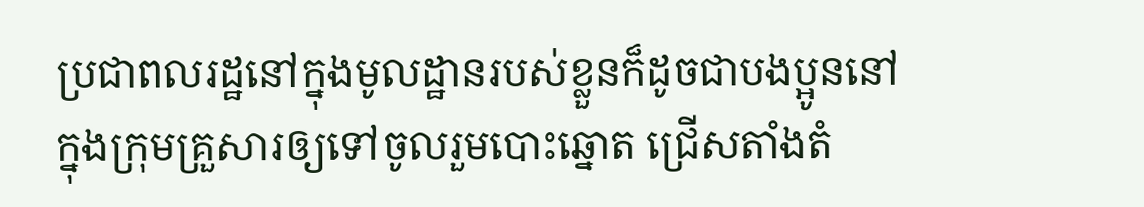ប្រជាពលរដ្ឋនៅក្នុងមូលដ្ឋានរបស់ខ្លួនក៏ដូចជាបងប្អូននៅក្នុងក្រុមគ្រួសារឲ្យទៅចូលរួមបោះឆ្នោត ជ្រើសតាំងតំ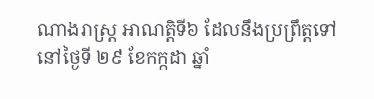ណាងរាស្ត្រ អាណត្តិទី៦ ដែលនឹងប្រព្រឹត្តទៅនៅថ្ងៃទី ២៩ ខែកក្កដា ឆ្នាំ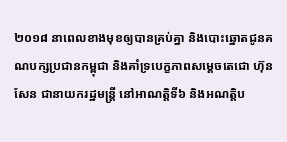២០១៨ នាពេលខាងមុខឲ្យបានគ្រប់គ្នា និងបោះឆ្នោតជូនគណបក្សប្រជានកម្ពុជា និងគាំទ្របេក្ខភាពសម្តេចតេជោ ហ៊ុន សែន ជានាយករដ្ឋមន្រ្តី នៅអាណត្តិទី៦ និងអណត្តិប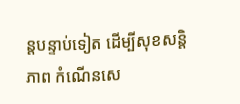ន្តបន្ទាប់ទៀត ដើម្បីសុខសន្តិភាព កំណើនសេ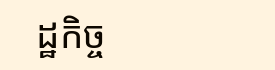ដ្ឋកិច្ច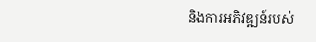និងការអភិវឌ្ឍន៍របស់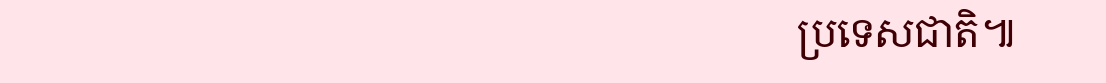ប្រទេសជាតិ៕